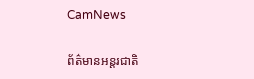CamNews

ព័ត៌មានអន្តរជាតិ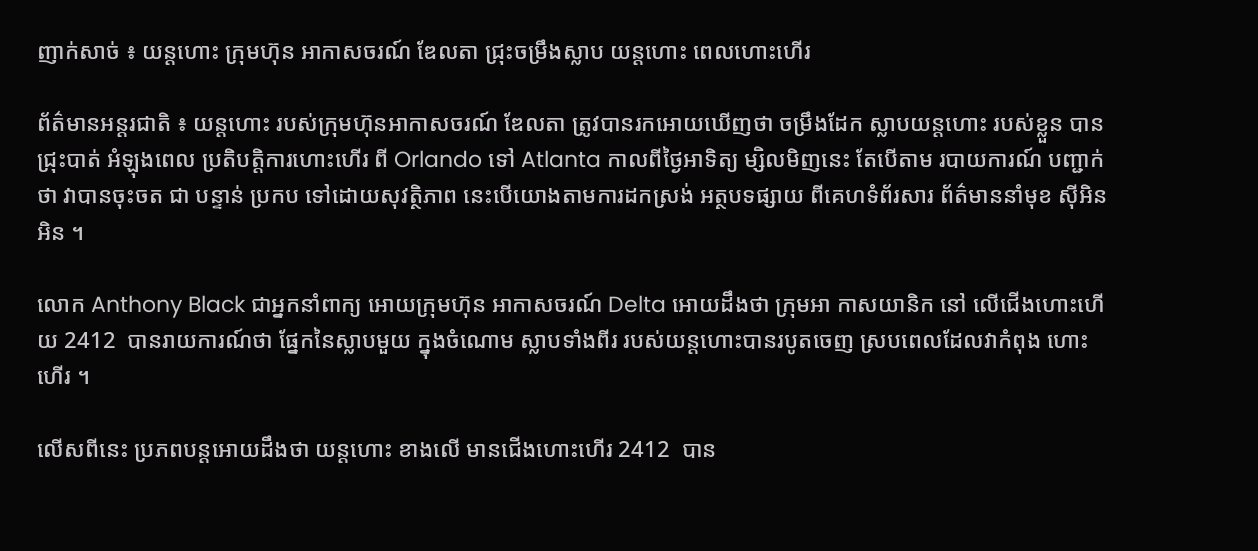ញាក់សាច់ ៖ យន្តហោះ ក្រុមហ៊ុន អាកាសចរណ៍ ឌែលតា ជ្រុះចម្រឹងស្លាប យន្តហោះ ពេលហោះហើរ

ព័ត៌មានអន្តរជាតិ ៖ យន្តហោះ របស់ក្រុមហ៊ុនអាកាសចរណ៍ ឌែលតា ត្រូវបានរកអោយឃើញថា ចម្រឹងដែក ស្លាបយន្តហោះ របស់ខ្លួន បានជ្រុះបាត់ អំឡុងពេល ប្រតិបត្តិការហោះហើរ ពី Orlando ទៅ Atlanta កាលពីថ្ងៃអាទិត្យ ម្សិលមិញនេះ តែបើតាម របាយការណ៍ បញ្ជាក់ថា វាបានចុះចត ជា បន្ទាន់ ប្រកប ទៅដោយសុវត្ថិភាព នេះបើយោងតាមការដកស្រង់ អត្ថបទផ្សាយ ពីគេហទំព័រសារ ព័ត៌មាននាំមុខ ស៊ីអិនអិន ។

លោក Anthony Black ជាអ្នកនាំពាក្យ អោយក្រុមហ៊ុន អាកាសចរណ៍ Delta អោយដឹងថា ក្រុមអា កាសយានិក នៅ លើជើងហោះហើយ 2412  បានរាយការណ៍ថា ផ្នែកនៃស្លាបមួយ ក្នុងចំណោម ស្លាបទាំងពីរ របស់យន្តហោះបានរបូតចេញ ស្របពេលដែលវាកំពុង ហោះហើរ ។

លើសពីនេះ ប្រភពបន្តអោយដឹងថា យន្តហោះ ខាងលើ មានជើងហោះហើរ 2412  បាន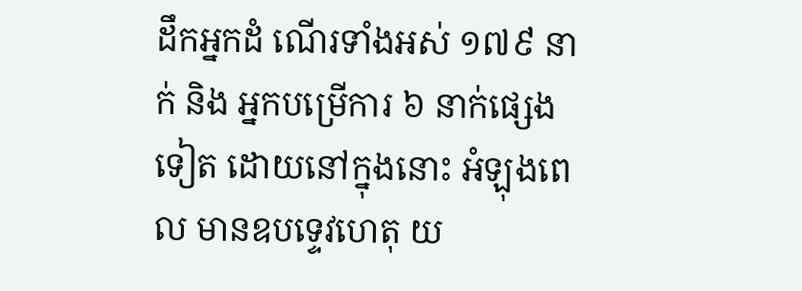ដឹកអ្នកដំ ណើរទាំងអស់ ១៧៩ នាក់ និង អ្នកបម្រើការ ៦ នាក់ផ្សេងទៀត ដោយនៅក្នុងនោះ អំឡុងពេល មានឧបទ្ទេវហេតុ យ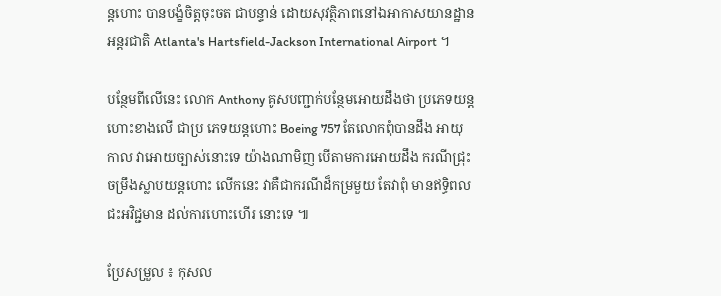ន្តហោះ បានបង្ខំចិត្តចុះចត ជាបន្ទាន់ ដោយសុវត្ថិភាពនៅឯអាកាសយានដ្ឋាន អន្តរជាតិ Atlanta's Hartsfield-Jackson International Airport ។

បន្ថែមពីលើនេះ លោក Anthony គូសបញ្ជាក់បន្ថែមអោយដឹងថា ប្រភេទយន្តហោះខាងលើ ជាប្រ ភេទយន្តហោះ Boeing 757 តែលោកពុំបានដឹង អាយុកាល វាអោយច្បាស់នោះទេ យ៉ាងណាមិញ បើតាមការអោយដឹង ករណីជ្រុះចម្រឹងស្លាបយន្តហោះ លើកនេះ វាគឺជាករណីដ៏កម្រមួយ តែវាពុំ មានឥទ្ធិពលជះអវិជ្ជមាន ដល់ការហោះហើរ នោះទេ ៕

ប្រែសម្រួល ៖ កុសល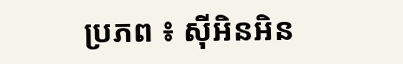ប្រភព ៖ ស៊ីអិនអិន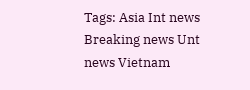Tags: Asia Int news Breaking news Unt news Vietnam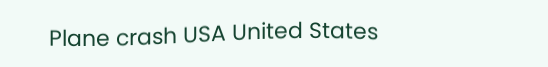Plane crash USA United States